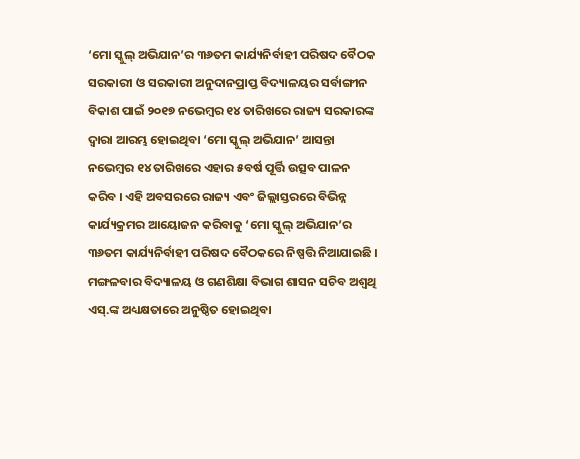‘ମୋ ସ୍କୁଲ୍ ଅଭିଯାନ’ର ୩୬ତମ କାର୍ଯ୍ୟନିର୍ବାହୀ ପରିଷଦ ବୈଠକ
ସରକାରୀ ଓ ସରକାରୀ ଅନୁଦାନପ୍ରାପ୍ତ ବିଦ୍ୟାଳୟର ସର୍ବାଙ୍ଗୀନ ବିକାଶ ପାଇଁ ୨୦୧୭ ନଭେମ୍ବର ୧୪ ତାରିଖରେ ରାଜ୍ୟ ସରକାରଙ୍କ ଦ୍ୱାରା ଆରମ୍ଭ ହୋଇଥିବା ‘ମୋ ସ୍କୁଲ୍ ଅଭିଯାନ’ ଆସନ୍ତା ନଭେମ୍ବର ୧୪ ତାରିଖରେ ଏହାର ୫ବର୍ଷ ପୂର୍ତ୍ତି ଉତ୍ସବ ପାଳନ କରିବ । ଏହି ଅବସରରେ ରାଜ୍ୟ ଏବଂ ଜିଲ୍ଲାସ୍ତରରେ ବିଭିନ୍ନ କାର୍ଯ୍ୟକ୍ରମର ଆୟୋଜନ କରିବାକୁ ‘ମୋ ସ୍କୁଲ୍ ଅଭିଯାନ’ର ୩୬ତମ କାର୍ଯ୍ୟନିର୍ବାହୀ ପରିଷଦ ବୈଠକରେ ନିଷ୍ପତ୍ତି ନିଆଯାଇଛି । ମଙ୍ଗଳବାର ବିଦ୍ୟାଳୟ ଓ ଗଣଶିକ୍ଷା ବିଭାଗ ଶାସନ ସଚିବ ଅଶ୍ୱଥି ଏସ୍.ଙ୍କ ଅଧ୍ୟକ୍ଷତାରେ ଅନୁଷ୍ଠିତ ହୋଇଥିବା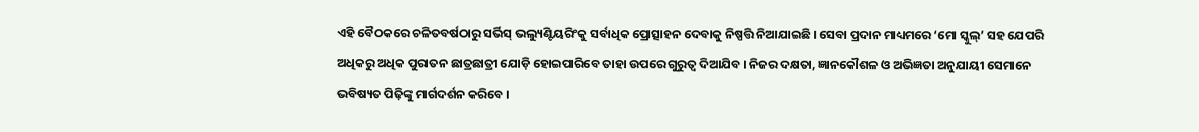ଏହି ବୈଠକରେ ଚଳିତବର୍ଷଠାରୁ ସର୍ଭିସ୍ ଭଲ୍ୟୁଣ୍ଟିୟରିଂକୁ ସର୍ବାଧିକ ପ୍ରୋତ୍ସାହନ ଦେବାକୁ ନିଷ୍ପତ୍ତି ନିଆଯାଇଛି । ସେବା ପ୍ରଦାନ ମାଧ୍ୟମରେ ‘ମୋ ସ୍କୁଲ୍’ ସହ ଯେପରି ଅଧିକରୁ ଅଧିକ ପୁରାତନ ଛାତ୍ରଛାତ୍ରୀ ଯୋଡ଼ି ହୋଇପାରିବେ ତାହା ଉପରେ ଗୁରୁତ୍ୱ ଦିଆଯିବ । ନିଜର ଦକ୍ଷତା, ଜ୍ଞାନକୌଶଳ ଓ ଅଭିଜ୍ଞତା ଅନୁଯାୟୀ ସେମାନେ ଭବିଷ୍ୟତ ପିଢ଼ିଙ୍କୁ ମାର୍ଗଦର୍ଶନ କରିବେ ।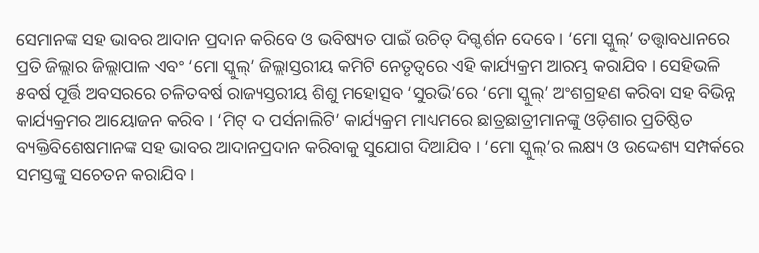ସେମାନଙ୍କ ସହ ଭାବର ଆଦାନ ପ୍ରଦାନ କରିବେ ଓ ଭବିଷ୍ୟତ ପାଇଁ ଉଚିତ୍ ଦିଗ୍ଦର୍ଶନ ଦେବେ । ‘ମୋ ସ୍କୁଲ୍’ ତତ୍ତ୍ୱାବଧାନରେ ପ୍ରତି ଜିଲ୍ଲାର ଜିଲ୍ଲାପାଳ ଏବଂ ‘ମୋ ସ୍କୁଲ୍’ ଜିଲ୍ଲାସ୍ତରୀୟ କମିଟି ନେତୃତ୍ୱରେ ଏହି କାର୍ଯ୍ୟକ୍ରମ ଆରମ୍ଭ କରାଯିବ । ସେହିଭଳି ୫ବର୍ଷ ପୂର୍ତ୍ତି ଅବସରରେ ଚଳିତବର୍ଷ ରାଜ୍ୟସ୍ତରୀୟ ଶିଶୁ ମହୋତ୍ସବ ‘ସୁରଭି’ରେ ‘ମୋ ସ୍କୁଲ୍’ ଅଂଶଗ୍ରହଣ କରିବା ସହ ବିଭିନ୍ନ କାର୍ଯ୍ୟକ୍ରମର ଆୟୋଜନ କରିବ । ‘ମିଟ୍ ଦ ପର୍ସନାଲିଟି’ କାର୍ଯ୍ୟକ୍ରମ ମାଧ୍ୟମରେ ଛାତ୍ରଛାତ୍ରୀମାନଙ୍କୁ ଓଡ଼ିଶାର ପ୍ରତିଷ୍ଠିତ ବ୍ୟକ୍ତିବିଶେଷମାନଙ୍କ ସହ ଭାବର ଆଦାନପ୍ରଦାନ କରିବାକୁ ସୁଯୋଗ ଦିଆଯିବ । ‘ମୋ ସ୍କୁଲ୍’ର ଲକ୍ଷ୍ୟ ଓ ଉଦ୍ଦେଶ୍ୟ ସମ୍ପର୍କରେ ସମସ୍ତଙ୍କୁ ସଚେତନ କରାଯିବ ।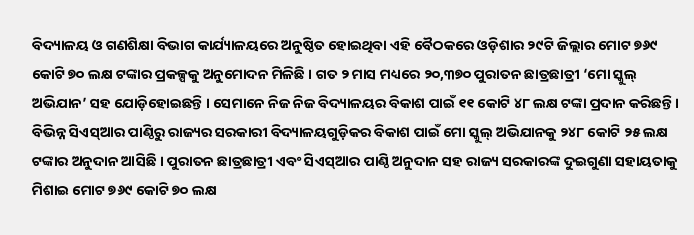ବିଦ୍ୟାଳୟ ଓ ଗଣଶିକ୍ଷା ବିଭାଗ କାର୍ଯ୍ୟାଳୟରେ ଅନୁଷ୍ଠିତ ହୋଇଥିବା ଏହି ବୈଠକରେ ଓଡ଼ିଶାର ୨୯ଟି ଜିଲ୍ଲାର ମୋଟ ୭୬୯ କୋଟି ୭୦ ଲକ୍ଷ ଟଙ୍କାର ପ୍ରକଳ୍ପକୁ ଅନୁମୋଦନ ମିଳିଛି । ଗତ ୨ ମାସ ମଧ୍ୟରେ ୨୦,୩୭୦ ପୁରାତନ ଛାତ୍ରଛାତ୍ରୀ ‘ମୋ ସ୍କୁଲ୍ ଅଭିଯାନ’ ସହ ଯୋଡ଼ିହୋଇଛନ୍ତି । ସେମାନେ ନିଜ ନିଜ ବିଦ୍ୟାଳୟର ବିକାଶ ପାଇଁ ୧୧ କୋଟି ୪୮ ଲକ୍ଷ ଟଙ୍କା ପ୍ରଦାନ କରିଛନ୍ତି । ବିଭିନ୍ନ ସିଏସ୍ଆର ପାଣ୍ଠିରୁ ରାଜ୍ୟର ସରକାରୀ ବିଦ୍ୟାଳୟଗୁଡ଼ିକର ବିକାଶ ପାଇଁ ମୋ ସ୍କୁଲ୍ ଅଭିଯାନକୁ ୨୪୮ କୋଟି ୨୫ ଲକ୍ଷ ଟଙ୍କାର ଅନୁଦାନ ଆସିଛି । ପୁରାତନ ଛାତ୍ରଛାତ୍ରୀ ଏବଂ ସିଏସ୍ଆର ପାଣ୍ଠି ଅନୁଦାନ ସହ ରାଜ୍ୟ ସରକାରଙ୍କ ଦୁଇଗୁଣା ସହାୟତାକୁ ମିଶାଇ ମୋଟ ୭୬୯ କୋଟି ୭୦ ଲକ୍ଷ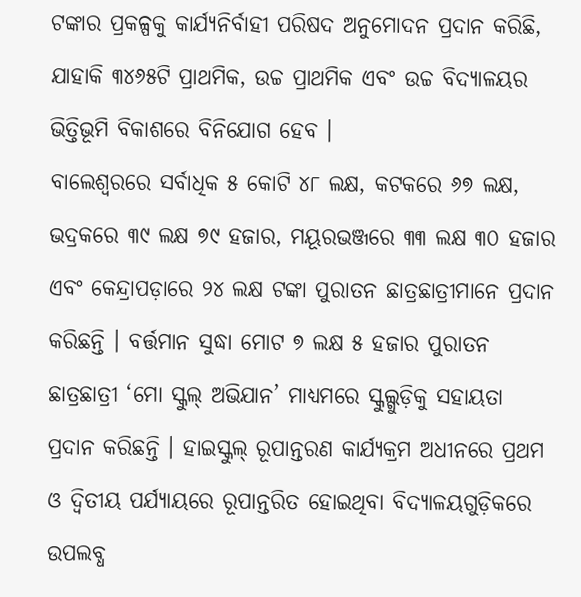ଟଙ୍କାର ପ୍ରକଳ୍ପକୁ କାର୍ଯ୍ୟନିର୍ବାହୀ ପରିଷଦ ଅନୁମୋଦନ ପ୍ରଦାନ କରିଛି, ଯାହାକି ୩୪୬୫ଟି ପ୍ରାଥମିକ, ଉଚ୍ଚ ପ୍ରାଥମିକ ଏବଂ ଉଚ୍ଚ ବିଦ୍ୟାଳୟର ଭିତ୍ତିଭୂମି ବିକାଶରେ ବିନିଯୋଗ ହେବ ।
ବାଲେଶ୍ୱରରେ ସର୍ବାଧିକ ୫ କୋଟି ୪୮ ଲକ୍ଷ, କଟକରେ ୬୭ ଲକ୍ଷ, ଭଦ୍ରକରେ ୩୯ ଲକ୍ଷ ୭୯ ହଜାର, ମୟୂରଭଞ୍ଜରେ ୩୩ ଲକ୍ଷ ୩୦ ହଜାର ଏବଂ କେନ୍ଦ୍ରାପଡ଼ାରେ ୨୪ ଲକ୍ଷ ଟଙ୍କା ପୁରାତନ ଛାତ୍ରଛାତ୍ରୀମାନେ ପ୍ରଦାନ କରିଛନ୍ତି । ବର୍ତ୍ତମାନ ସୁଦ୍ଧା ମୋଟ ୭ ଲକ୍ଷ ୫ ହଜାର ପୁରାତନ ଛାତ୍ରଛାତ୍ରୀ ‘ମୋ ସ୍କୁଲ୍ ଅଭିଯାନ’ ମାଧ୍ୟମରେ ସ୍କୁଲ୍ଗୁଡ଼ିକୁ ସହାୟତା ପ୍ରଦାନ କରିଛନ୍ତି । ହାଇସ୍କୁଲ୍ ରୂପାନ୍ତରଣ କାର୍ଯ୍ୟକ୍ରମ ଅଧୀନରେ ପ୍ରଥମ ଓ ଦ୍ୱିତୀୟ ପର୍ଯ୍ୟାୟରେ ରୂପାନ୍ତରିତ ହୋଇଥିବା ବିଦ୍ୟାଳୟଗୁଡ଼ିକରେ ଉପଲବ୍ଧ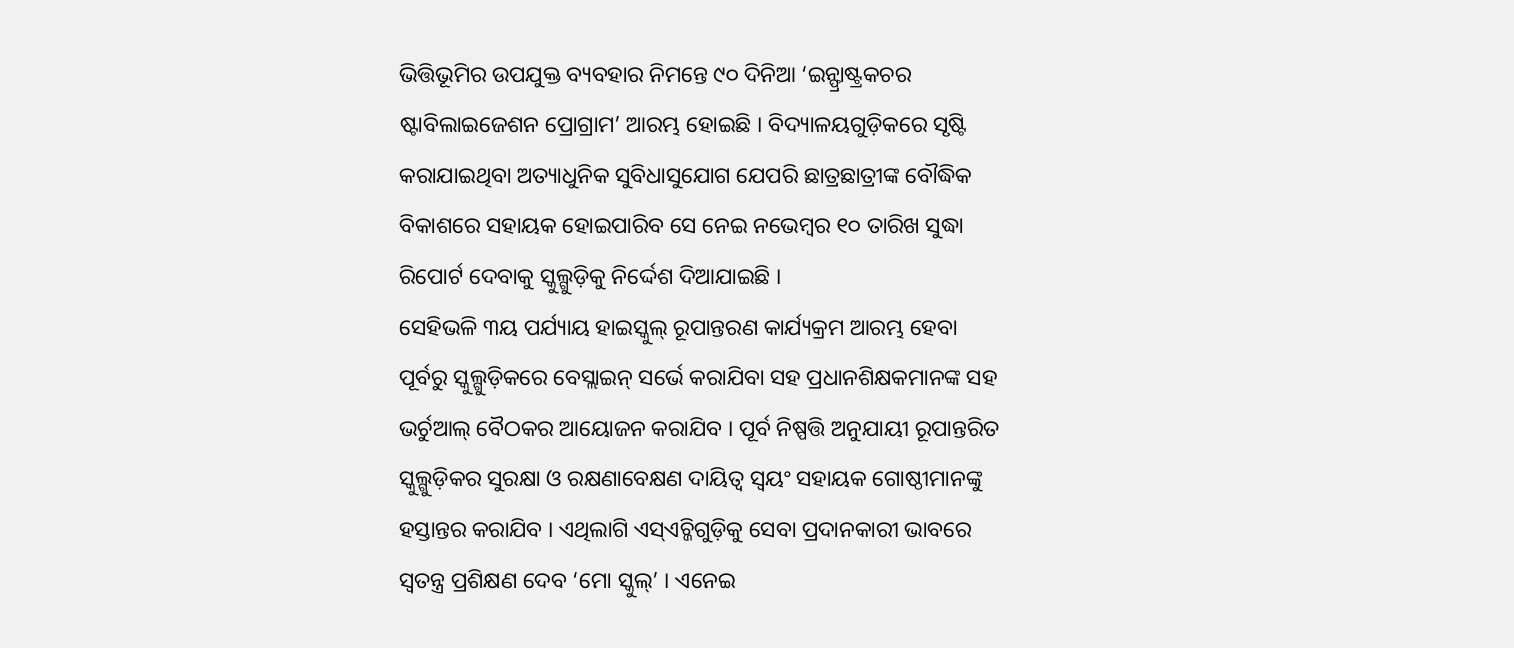ଭିତ୍ତିଭୂମିର ଉପଯୁକ୍ତ ବ୍ୟବହାର ନିମନ୍ତେ ୯୦ ଦିନିଆ ‘ଇନ୍ଫ୍ରାଷ୍ଟ୍ରକଚର ଷ୍ଟାବିଲାଇଜେଶନ ପ୍ରୋଗ୍ରାମ’ ଆରମ୍ଭ ହୋଇଛି । ବିଦ୍ୟାଳୟଗୁଡ଼ିକରେ ସୃଷ୍ଟି କରାଯାଇଥିବା ଅତ୍ୟାଧୁନିକ ସୁବିଧାସୁଯୋଗ ଯେପରି ଛାତ୍ରଛାତ୍ରୀଙ୍କ ବୌଦ୍ଧିକ ବିକାଶରେ ସହାୟକ ହୋଇପାରିବ ସେ ନେଇ ନଭେମ୍ବର ୧୦ ତାରିଖ ସୁଦ୍ଧା ରିପୋର୍ଟ ଦେବାକୁ ସ୍କୁଲ୍ଗୁଡ଼ିକୁ ନିର୍ଦ୍ଦେଶ ଦିଆଯାଇଛି ।
ସେହିଭଳି ୩ୟ ପର୍ଯ୍ୟାୟ ହାଇସ୍କୁଲ୍ ରୂପାନ୍ତରଣ କାର୍ଯ୍ୟକ୍ରମ ଆରମ୍ଭ ହେବା ପୂର୍ବରୁ ସ୍କୁଲ୍ଗୁଡ଼ିକରେ ବେସ୍ଲାଇନ୍ ସର୍ଭେ କରାଯିବା ସହ ପ୍ରଧାନଶିକ୍ଷକମାନଙ୍କ ସହ ଭର୍ଚୁଆଲ୍ ବୈଠକର ଆୟୋଜନ କରାଯିବ । ପୂର୍ବ ନିଷ୍ପତ୍ତି ଅନୁଯାୟୀ ରୂପାନ୍ତରିତ ସ୍କୁଲ୍ଗୁଡ଼ିକର ସୁରକ୍ଷା ଓ ରକ୍ଷଣାବେକ୍ଷଣ ଦାୟିତ୍ୱ ସ୍ୱୟଂ ସହାୟକ ଗୋଷ୍ଠୀମାନଙ୍କୁ ହସ୍ତାନ୍ତର କରାଯିବ । ଏଥିଲାଗି ଏସ୍ଏଚ୍ଜିଗୁଡ଼ିକୁ ସେବା ପ୍ରଦାନକାରୀ ଭାବରେ ସ୍ୱତନ୍ତ୍ର ପ୍ରଶିକ୍ଷଣ ଦେବ ‘ମୋ ସ୍କୁଲ୍’ । ଏନେଇ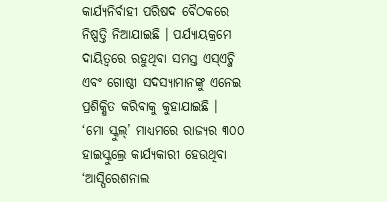କାର୍ଯ୍ୟନିର୍ବାହୀ ପରିଷଦ ବୈଠକରେ ନିଷ୍ପତ୍ତି ନିଆଯାଇଛି । ପର୍ଯ୍ୟାୟକ୍ରମେ ଦାୟିତ୍ୱରେ ରହୁଥିବା ସମସ୍ତ ଏସ୍ଏଚ୍ଜି ଏବଂ ଗୋଷ୍ଠୀ ସଦସ୍ୟାମାନଙ୍କୁ ଏନେଇ ପ୍ରଶିକ୍ଷିତ କରିବାକୁ କୁହାଯାଇଛି ।
‘ମୋ ସ୍କୁଲ୍’ ମାଧ୍ୟମରେ ରାଜ୍ୟର ୩୦୦ ହାଇସ୍କୁଲ୍ରେ କାର୍ଯ୍ୟକାରୀ ହେଉଥିବା ‘ଆସ୍ପିରେଶନାଲ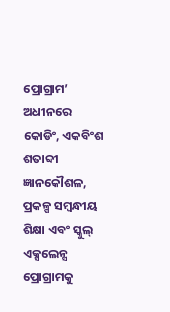ପ୍ରୋଗ୍ରାମ’ ଅଧୀନରେ କୋଡିଂ, ଏକବିଂଶ ଶତାବ୍ଦୀ ଜ୍ଞାନକୌଶଳ, ପ୍ରକଳ୍ପ ସମ୍ବନ୍ଧୀୟ ଶିକ୍ଷା ଏବଂ ସ୍କୁଲ୍ ଏକ୍ସଲେନ୍ସ ପ୍ରୋଗ୍ରାମକୁ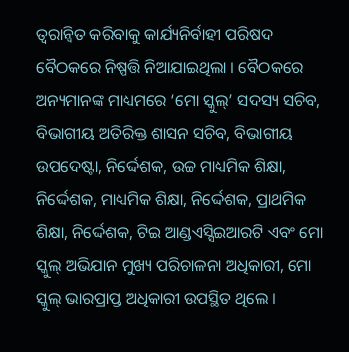ତ୍ୱରାନ୍ୱିତ କରିବାକୁ କାର୍ଯ୍ୟନିର୍ବାହୀ ପରିଷଦ ବୈଠକରେ ନିଷ୍ପତ୍ତି ନିଆଯାଇଥିଲା । ବୈଠକରେ ଅନ୍ୟମାନଙ୍କ ମାଧ୍ୟମରେ ‘ମୋ ସ୍କୁଲ୍’ ସଦସ୍ୟ ସଚିବ, ବିଭାଗୀୟ ଅତିରିକ୍ତ ଶାସନ ସଚିବ, ବିଭାଗୀୟ ଉପଦେଷ୍ଟା, ନିର୍ଦ୍ଦେଶକ, ଉଚ୍ଚ ମାଧ୍ୟମିକ ଶିକ୍ଷା, ନିର୍ଦ୍ଦେଶକ, ମାଧ୍ୟମିକ ଶିକ୍ଷା, ନିର୍ଦ୍ଦେଶକ, ପ୍ରାଥମିକ ଶିକ୍ଷା, ନିର୍ଦ୍ଦେଶକ, ଟିଇ ଆଣ୍ଡଏସ୍ସିଇଆରଟି ଏବଂ ମୋ ସ୍କୁଲ୍ ଅଭିଯାନ ମୁଖ୍ୟ ପରିଚାଳନା ଅଧିକାରୀ, ମୋ ସ୍କୁଲ୍ ଭାରପ୍ରାପ୍ତ ଅଧିକାରୀ ଉପସ୍ଥିତ ଥିଲେ ।